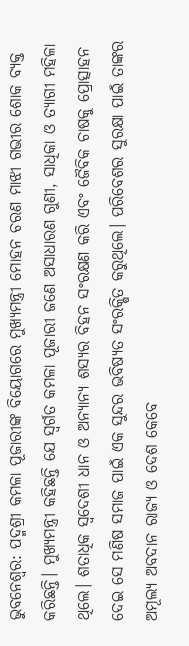ଭୁବନେଶ୍ୱର: ପଦ୍ମଶ୍ରୀ କମଳା ପୂଜାରୀଙ୍କ ବିୟୋଗରେ ମୁଖ୍ୟମନ୍ତ୍ରୀ ମୋହନ ଚରଣ ମାଝୀ ଗଭୀର ଶୋକ ବ୍ୟକ୍ତ କରିଛନ୍ତି। ମୁଖ୍ୟମନ୍ତ୍ରୀ କହିଛନ୍ତି ଯେ ସ୍ବର୍ଗତ କମଳା ପୂଜାରୀ ଜଣେ ଅସାଧାରଣ ଗୁଣୀ, ସାଧିକା ଓ ତ୍ୟାଗୀ ମହିଳା ଥିଲେ। ଶତାଧିକ ସ୍ୱଦେଶୀ ଧାନ ଓ ଅନ୍ୟାନ୍ୟ ଶସ୍ୟର ବିହନ ସଂରକ୍ଷଣ କରି ଏବଂ ଜୈବିକ ଚାଷକୁ ପ୍ରୋତ୍ସାହନ ଦେଇ ସେ ମଣିଷ ସମାଜ ପାଇଁ ଏକ ସୁନ୍ଦର ଭବିଷ୍ୟତ ସଂରକ୍ଷିତ କରୁଥିଲେ। ପରିବେଶର ସୁରକ୍ଷା ପାଇଁ ତାଙ୍କର ଅମୂଲ୍ୟ ଅବଦାନ ରାଜ୍ୟ ଓ ଦେଶ କେବେ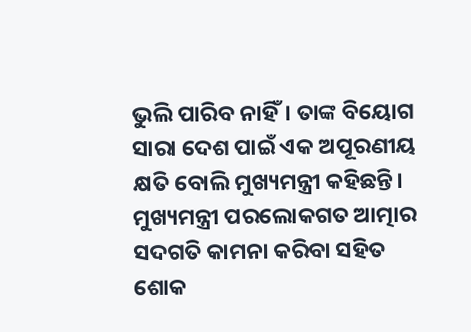ଭୁଲି ପାରିବ ନାହିଁ। ତାଙ୍କ ବିୟୋଗ ସାରା ଦେଶ ପାଇଁ ଏକ ଅପୂରଣୀୟ କ୍ଷତି ବୋଲି ମୁଖ୍ୟମନ୍ତ୍ରୀ କହିଛନ୍ତି। ମୁଖ୍ୟମନ୍ତ୍ରୀ ପରଲୋକଗତ ଆତ୍ମାର ସଦଗତି କାମନା କରିବା ସହିତ ଶୋକ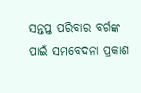ସନ୍ତପ୍ତ ପରିବାର ବର୍ଗଙ୍କ ପାଇଁ ସମବେଦନା ପ୍ରକାଶ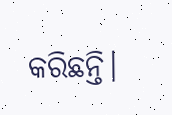କରିଛନ୍ତି।